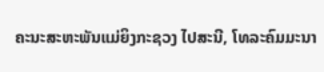ຄະນະສະຫະພັນແມ່ຍິງກະຊວງ ໄປສະນີ, ໂທລະຄົມມະນາ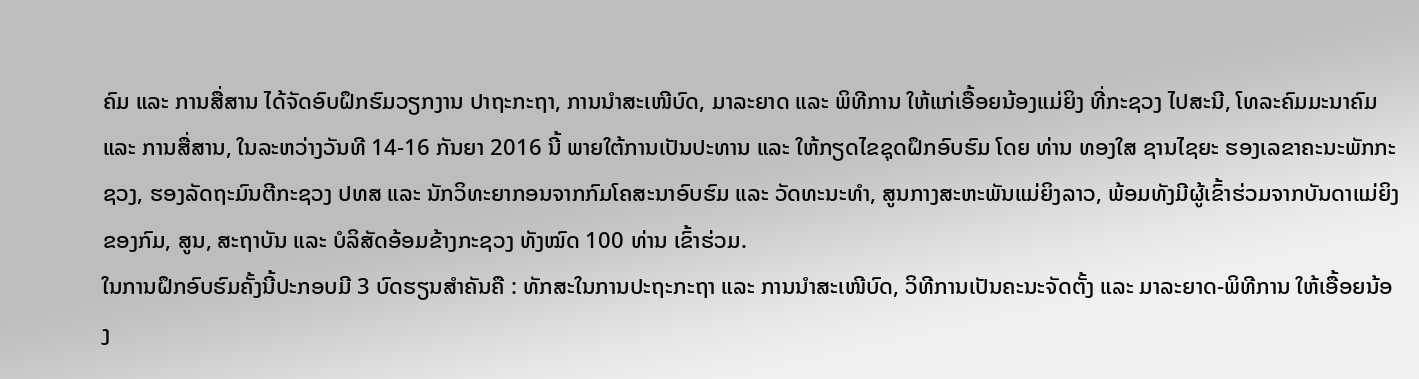ຄົມ ແລະ ການສື່ສານ ໄດ້ຈັດອົບຝຶກຮົມວຽກງານ ປາຖະກະຖາ, ການນຳສະເໜີບົດ, ມາລະຍາດ ແລະ ພິທີການ ໃຫ້ແກ່ເອື້ອຍນ້ອງແມ່ຍິງ ທີ່ກະຊວງ ໄປສະນີ, ໂທລະຄົມມະນາຄົມ ແລະ ການສື່ສານ, ໃນລະຫວ່າງວັນທີ 14-16 ກັນຍາ 2016 ນີ້ ພາຍໃຕ້ການເປັນປະທານ ແລະ ໃຫ້ກຽດໄຂຊຸດຝຶກອົບຮົມ ໂດຍ ທ່ານ ທອງໃສ ຊານໄຊຍະ ຮອງເລຂາຄະນະພັກກະຊວງ, ຮອງລັດຖະມົນຕີກະຊວງ ປທສ ແລະ ນັກວິທະຍາກອນຈາກກົມໂຄສະນາອົບຮົມ ແລະ ວັດທະນະທຳ, ສູນກາງສະຫະພັນແມ່ຍິງລາວ, ພ້ອມທັງມີຜູ້ເຂົ້າຮ່ວມຈາກບັນດາແມ່ຍິງຂອງກົມ, ສູນ, ສະຖາບັນ ແລະ ບໍລິສັດອ້ອມຂ້າງກະຊວງ ທັງໝົດ 100 ທ່ານ ເຂົ້າຮ່ວມ.
ໃນການຝຶກອົບຮົມຄັ້ງນີ້ປະກອບມີ 3 ບົດຮຽນສໍາຄັນຄື : ທັກສະໃນການປະຖະກະຖາ ແລະ ການນໍາສະເໜີບົດ, ວິທີການເປັນຄະນະຈັດຕັ້ງ ແລະ ມາລະຍາດ-ພິທີການ ໃຫ້ເອື້ອຍນ້ອງ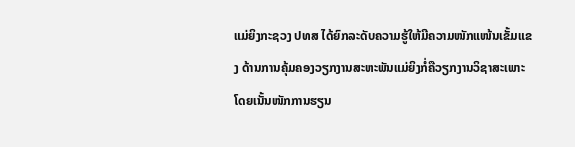ແມ່ຍິງກະຊວງ ປທສ ໄດ້ຍົກລະດັບຄວາມຮູ້ໃຫ້ມີຄວາມໜັກແໜ້ນເຂັ້ມແຂງ ດ້ານການຄຸ້ມຄອງວຽກງານສະຫະພັນແມ່ຍິງກໍ່ຄືວຽກງານວິຊາສະເພາະ ໂດຍເນັ້ນໜັກການຮຽນ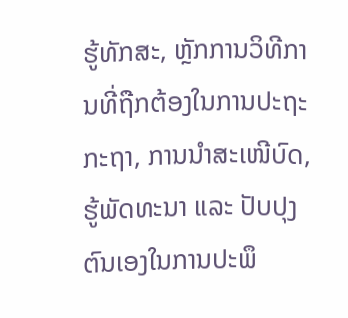ຮູ້ທັກສະ, ຫຼັກການວິທີການທີ່ຖືກຕ້ອງໃນການປະຖະກະຖາ, ການນຳສະເໜີບົດ, ຮູ້ພັດທະນາ ແລະ ປັບປຸງຕົນເອງໃນການປະພຶ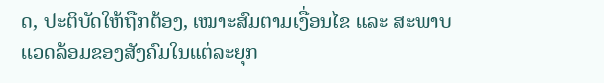ດ, ປະຕິບັດໃຫ້ຖືກຕ້ອງ, ເໝາະສົມຕາມເງື່ອນໄຂ ແລະ ສະພາບເເວດລ້ອມຂອງສັງຄົມໃນແຕ່ລະຍຸກ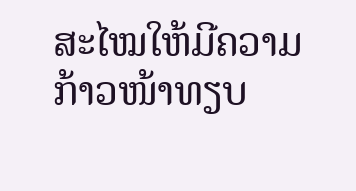ສະໄໝໃຫ້ມີຄວາມກ້າວໜ້າທຽບ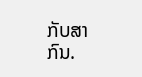ກັບສາກົນ.